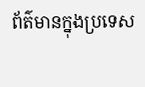ព័ត៌មានក្នុងប្រទេស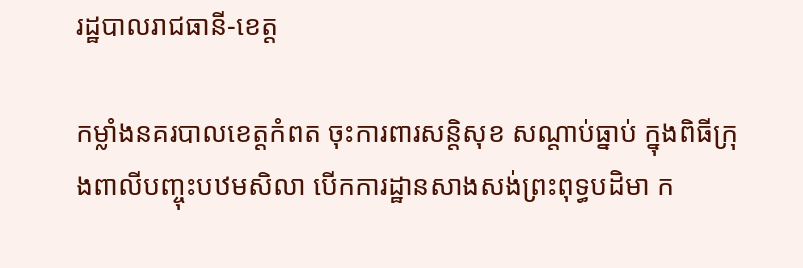រដ្ឋបាលរាជធានី-ខេត្ត

កម្លាំងនគរបាលខេត្តកំពត ចុះការពារសន្តិសុខ សណ្តាប់ធ្នាប់ ក្នុងពិធីក្រុងពាលីបញ្ចុះបឋមសិលា បើកការដ្ឋានសាងសង់ព្រះពុទ្ធបដិមា ក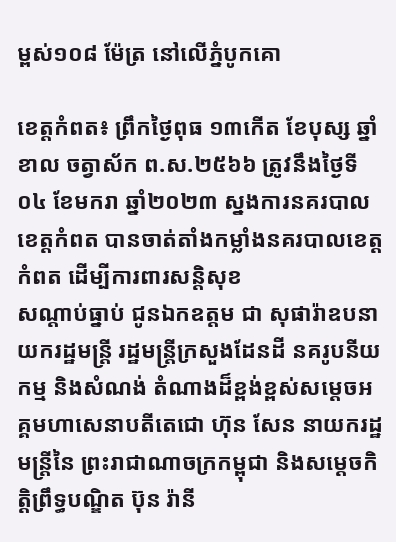ម្ពស់១០៨ ម៉ែត្រ នៅលើភ្នំបូកគោ

ខេត្តកំពត៖ ព្រឹកថ្ងៃពុធ ១៣កេីត ខែបុស្ស ឆ្នាំខាល ចត្វាស័ក ព.ស.២៥៦៦ ត្រូវនឹងថ្ងៃទី០៤ ខែមករា ឆ្នាំ២០២៣ ស្នងការនគរបាលខេត្តកំពត បានចាត់តាំងកម្លាំងនគរបាលខេត្ដកំពត ដើម្បីការពារសន្តិសុខ
សណ្តាប់ធ្នាប់ ជូនឯកឧត្តម ជា សុផារ៉ាឧបនាយករដ្ឋមន្ត្រី រដ្ឋមន្ត្រីក្រសួងដែនដី នគរូបនីយកម្ម និងសំណង់ តំណាងដ៏ខ្ពង់ខ្ពស់សម្ដេចអគ្គមហាសេនាបតីតេជោ ហ៊ុន សែន នាយករដ្ឋមន្ត្រីនៃ ព្រះរាជាណាចក្រកម្ពុជា និងសម្តេចកិត្តិព្រឹទ្ធបណ្ឌិត ប៊ុន រ៉ានី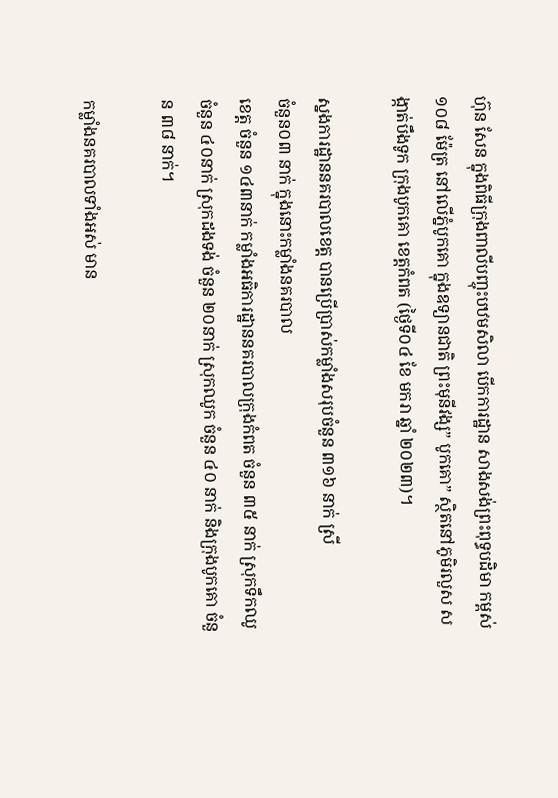ហ៊ុន សែន ក្នុងពិធីក្រុងពាលីបញ្ចុះបឋមសិលា បើកការដ្ឋាន សាងសង់ព្រះពុទ្ធបដិមា កម្ពស់១០៨ ម៉ែត្រ នៅលើភ្នំបូកគោ ក្នុងឧទ្យានជាតិ ព្រះមុនីវង្ស” បូកគោ” ស្ថិតនៅភូមិរលួស សង្កាត់បឹងទូក ក្រុងបូកគោ ខេត្តកំពត (ថ្ងៃទី០៤ ខែ មករា ឆ្នាំ ២០២៣)។

ស្នងការដ្ឋាននគរបាលខេត្ត បានប្រើប្រាស់កម្លាំងសរុបចំនួន ៣១៦ នាក់ ស្រី
ចំនួន០៣ នាក់ ក្នុងនោះកម្លាំងនគរបាល
ខេត្ត ចំនួន ១៤៣នាក់ កម្លាំងអធិការដ្ឋាននគរបាលក្រុងកំពត ចំនួន ៣៥ នាក់ ស្រុកទឹកឈូ ចំនួន ៤០នាក់ ស្រុកដងទង់ ចំនួន ២០នាក់ ស្រុកឈូក ចំនួន ៤០ នាក់ និងក្រុងបូកគោ ចំនួន ៣៨ នាក់។

កម្លាំងនគរបាលទាំងអស់ មាន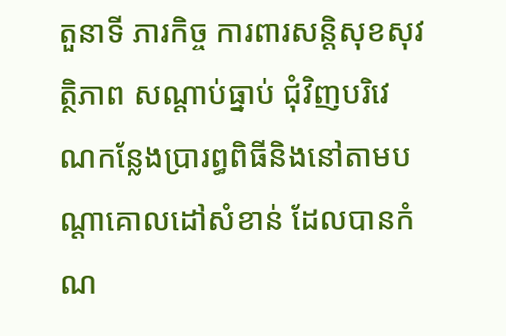តួនាទី ភារកិច្ច ការពារសន្តិសុខសុវត្ថិភាព សណ្តាប់ធ្នាប់ ជុំវិញបរិវេណកន្លែងប្រារព្ធពិធីនិងនៅតាមបណ្តាគោលដៅសំខាន់ ដែលបានកំណ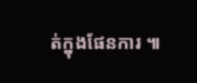ត់ក្នុងផែនការ ៕